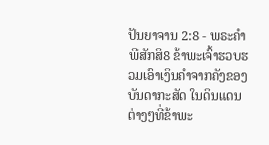ປັນຍາຈານ 2:8 - ພຣະຄຳພີສັກສິ8 ຂ້າພະເຈົ້າຮວບຮວມເອົາເງິນຄຳຈາກຄັງຂອງບັນດາກະສັດ ໃນດິນແດນຕ່າງໆທີ່ຂ້າພະ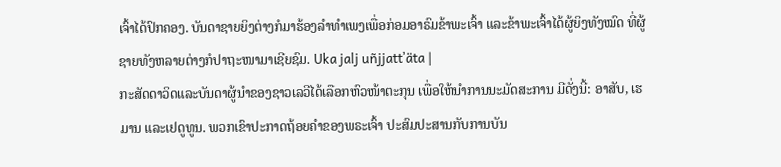ເຈົ້າໄດ້ປົກຄອງ. ບັນດາຊາຍຍິງຕ່າງກໍມາຮ້ອງລຳທຳເພງເພື່ອກ່ອມອາຣົມຂ້າພະເຈົ້າ ແລະຂ້າພະເຈົ້າໄດ້ຜູ້ຍິງທັງໝົດ ທີ່ຜູ້ຊາຍທັງຫລາຍຕ່າງກໍປາຖະໜາມາເຊີຍຊົມ. Uka jalj uñjjattʼäta |
ກະສັດດາວິດແລະບັນດາຜູ້ນຳຂອງຊາວເລວີໄດ້ເລືອກຫົວໜ້າຕະກຸນ ເພື່ອໃຫ້ນຳການນະມັດສະການ ມີດັ່ງນີ້: ອາສັບ, ເຮມານ ແລະເຢດູທູນ. ພວກເຂົາປະກາດຖ້ອຍຄຳຂອງພຣະເຈົ້າ ປະສົມປະສານກັບການບັນ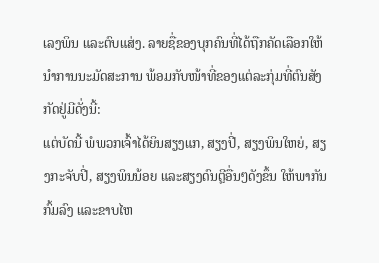ເລງພິນ ແລະຕົບແສ່ງ. ລາຍຊື່ຂອງບຸກຄົນທີ່ໄດ້ຖືກຄັດເລືອກໃຫ້ນຳການນະມັດສະການ ພ້ອມກັບໜ້າທີ່ຂອງແຕ່ລະກຸ່ມທີ່ຕົນສັງກັດຢູ່ມີດັ່ງນີ້:
ແຕ່ບັດນີ້ ພໍພວກເຈົ້າໄດ້ຍິນສຽງແກ, ສຽງປີ່, ສຽງພິນໃຫຍ່, ສຽງກະຈັບປີ່, ສຽງພິນນ້ອຍ ແລະສຽງດົນຕຼີອື່ນໆດັງຂຶ້ນ ໃຫ້ພາກັນກົ້ມລົງ ແລະຂາບໄຫ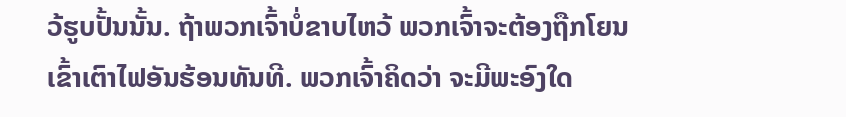ວ້ຮູບປັ້ນນັ້ນ. ຖ້າພວກເຈົ້າບໍ່ຂາບໄຫວ້ ພວກເຈົ້າຈະຕ້ອງຖືກໂຍນເຂົ້າເຕົາໄຟອັນຮ້ອນທັນທີ. ພວກເຈົ້າຄິດວ່າ ຈະມີພະອົງໃດ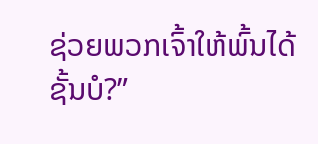ຊ່ວຍພວກເຈົ້າໃຫ້ພົ້ນໄດ້ຊັ້ນບໍ?”